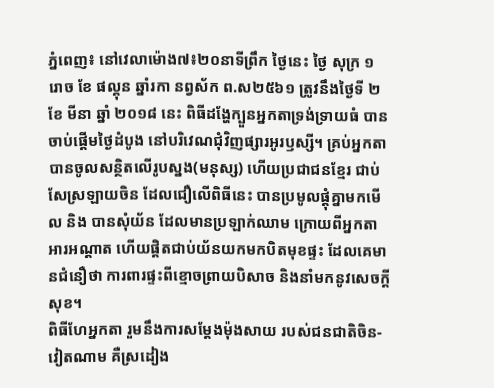ភ្នំពេញ៖ នៅវេលាម៉ោង៧៖២០នាទីព្រឹក ថ្ងៃនេះ ថ្ងៃ សុក្រ ១ រោច ខែ ផល្គុន ឆ្នាំរកា នព្វស័ក ព.ស២៥៦១ ត្រូវនឹងថ្ងៃទី ២ ខែ មីនា ឆ្នាំ ២០១៨ នេះ ពិធីដង្ហែក្បួនអ្នកតាទ្រង់ទ្រាយធំ បានចាប់ផ្ដើមថ្ងៃដំបូង នៅបរិវេណជុំវិញផ្សារអូរឫស្សី។ គ្រប់អ្នកតា បានចូលសន្ថិតលើរូបស្នង(មនុស្ស) ហើយប្រជាជនខ្មែរ ជាប់សែស្រឡាយចិន ដែលជឿលើពិធីនេះ បានប្រមូលផ្ដុំគ្នាមកមើល និង បានសុំយ័ន ដែលមានប្រឡាក់ឈាម ក្រោយពីអ្នកតាអារអណ្ដាត ហើយផ្ដិតជាប់យ័នយកមកបិតមុខផ្ទះ ដែលគេមានជំនឿថា ការពារផ្ទះពីខ្មោចព្រាយបិសាច និងនាំមកនូវសេចក្ដីសុខ។
ពិធីហែអ្នកតា រួមនឹងការសម្ដែងម៉ុងសាយ របស់ជនជាតិចិន-វៀតណាម គឺស្រដៀង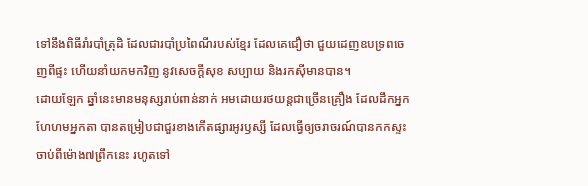ទៅនឹងពិធីរាំរបាំត្រុដិ ដែលជារបាំប្រពៃណីរបស់ខ្មែរ ដែលគេជឿថា ជួយដេញឧបទ្រពចេញពីផ្ទះ ហើយនាំយកមកវិញ នូវសេចក្ដីសុខ សប្បាយ និងរកស៊ីមានបាន។
ដោយឡែក ឆ្នាំនេះមានមនុស្សរាប់ពាន់នាក់ អមដោយរថយន្តជាច្រើនគ្រឿង ដែលដឹកអ្នកហែហមអ្នកតា បានតម្រៀបជាជួរខាងកើតផ្សារអូរឫស្សី ដែលធ្វើឲ្យចរាចរណ៍បានកកស្ទះចាប់ពីម៉ោង៧ព្រឹកនេះ រហូតទៅ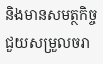និងមានសមត្ថកិច្ចជួយសម្រួលចរា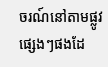ចរណ៍នៅតាមផ្លូវផ្សេងៗផងដែ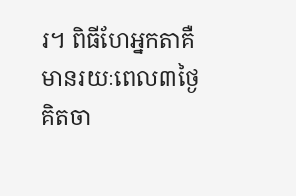រ។ ពិធីហែអ្នកតាគឺ មានរយៈពេល៣ថ្ងៃ គិតចា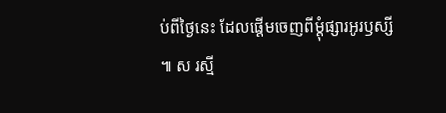ប់ពីថ្ងៃនេះ ដែលផ្ដើមចេញពីម្ដុំផ្សារអូរឫស្សី ៕ ស រស្មី